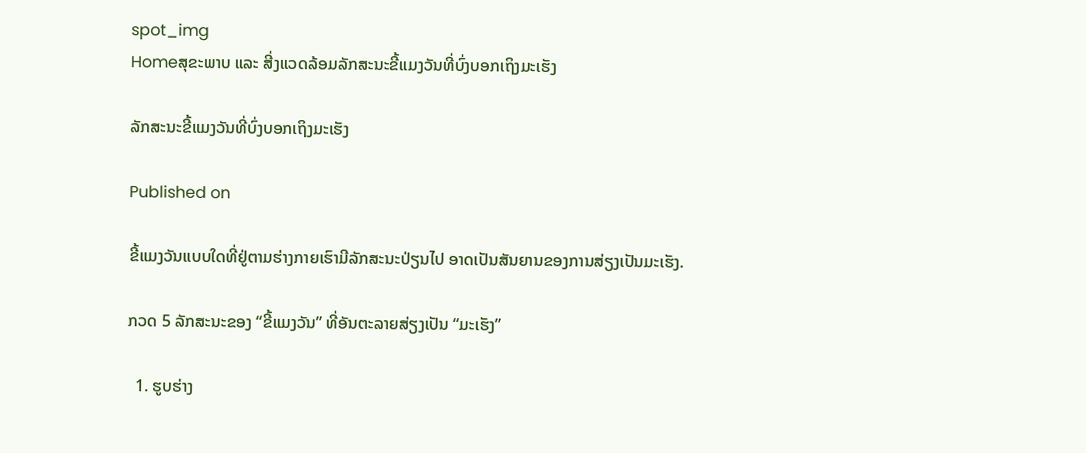spot_img
Homeສຸຂະພາບ ແລະ ສີ່ງແວດລ້ອມລັກສະນະຂີ້ແມງວັນທີ່ບົ່ງບອກເຖິງມະເຮັງ

ລັກສະນະຂີ້ແມງວັນທີ່ບົ່ງບອກເຖິງມະເຮັງ

Published on

ຂີ້ແມງວັນແບບໃດທີ່ຢູ່ຕາມຮ່າງກາຍເຮົາມີລັກສະນະປ່ຽນໄປ ອາດເປັນສັນຍານຂອງການສ່ຽງເປັນມະເຮັງ.

ກວດ 5 ລັກສະນະຂອງ “ຂີ້ແມງວັນ” ທີ່ອັນຕະລາຍສ່ຽງເປັນ “ມະເຮັງ”

  1. ຮູບຮ່າງ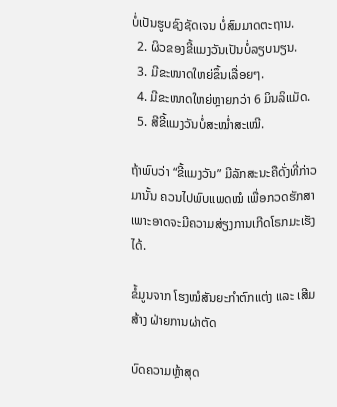ບໍ່ເປັນຮູບຊົງຊັດເຈນ ບໍ່ສົມມາດຕະຖານ.
  2. ຜິວຂອງຂີ້ແມງວັນເປັນບໍ່ລຽບນຽນ.
  3. ມີຂະໜາດໃຫຍ່ຂຶ້ນເລື່ອຍໆ.
  4. ມີຂະໜາດໃຫຍ່ຫຼາຍກວ່າ 6 ມິນລິແມັດ.
  5. ສີຂີ້ແມງວັນບໍ່ສະໝ່ຳສະເໝີ.

ຖ້າພົບວ່າ “ຂີ້ແມງວັນ” ມີລັກສະນະຄືດັ່ງທີ່ກ່າວມານັ້ນ ຄວນໄປພົບແພດໝໍ ເພື່ອກວດຮັກສາເພາະອາດຈະມີຄວາມສ່ຽງການເກີດໂຣກມະເຮັງໄດ້.

ຂໍ້ມູນຈາກ ໂຮງໝໍສັນຍະກຳຕົກແຕ່ງ ແລະ ເສີມສ້າງ ຝ່າຍການຜ່າຕັດ

ບົດຄວາມຫຼ້າສຸດ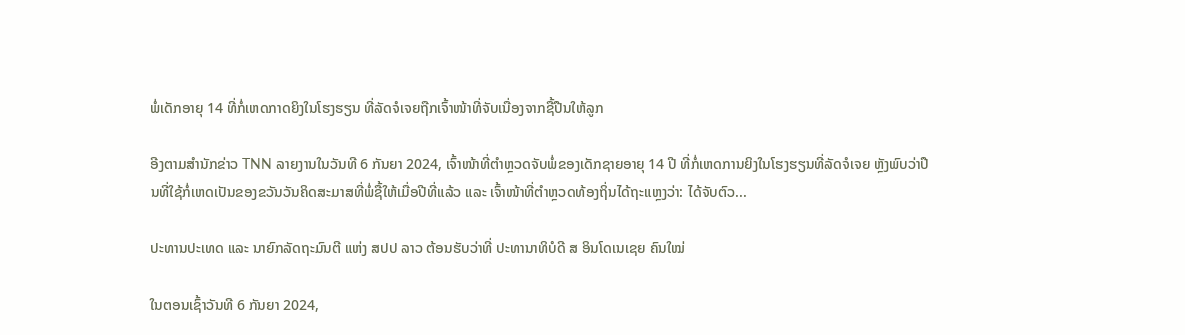ພໍ່ເດັກອາຍຸ 14 ທີ່ກໍ່ເຫດກາດຍິງໃນໂຮງຮຽນ ທີ່ລັດຈໍເຈຍຖືກເຈົ້າໜ້າທີ່ຈັບເນື່ອງຈາກຊື້ປືນໃຫ້ລູກ

ອີງຕາມສຳນັກຂ່າວ TNN ລາຍງານໃນວັນທີ 6 ກັນຍາ 2024, ເຈົ້າໜ້າທີ່ຕຳຫຼວດຈັບພໍ່ຂອງເດັກຊາຍອາຍຸ 14 ປີ ທີ່ກໍ່ເຫດການຍິງໃນໂຮງຮຽນທີ່ລັດຈໍເຈຍ ຫຼັງພົບວ່າປືນທີ່ໃຊ້ກໍ່ເຫດເປັນຂອງຂວັນວັນຄິດສະມາສທີ່ພໍ່ຊື້ໃຫ້ເມື່ອປີທີ່ແລ້ວ ແລະ ເຈົ້າໜ້າທີ່ຕຳຫຼວດທ້ອງຖິ່ນໄດ້ຖະແຫຼງວ່າ: ໄດ້ຈັບຕົວ...

ປະທານປະເທດ ແລະ ນາຍົກລັດຖະມົນຕີ ແຫ່ງ ສປປ ລາວ ຕ້ອນຮັບວ່າທີ່ ປະທານາທິບໍດີ ສ ອິນໂດເນເຊຍ ຄົນໃໝ່

ໃນຕອນເຊົ້າວັນທີ 6 ກັນຍາ 2024,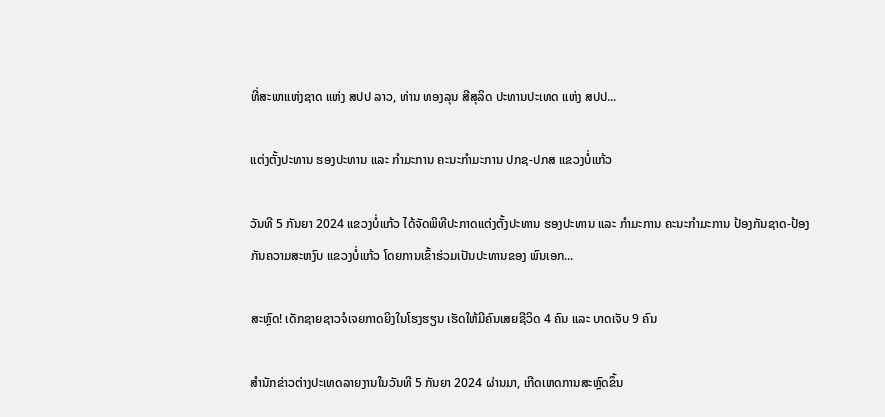ທີ່ສະພາແຫ່ງຊາດ ແຫ່ງ ສປປ ລາວ, ທ່ານ ທອງລຸນ ສີສຸລິດ ປະທານປະເທດ ແຫ່ງ ສປປ...

ແຕ່ງຕັ້ງປະທານ ຮອງປະທານ ແລະ ກຳມະການ ຄະນະກຳມະການ ປກຊ-ປກສ ແຂວງບໍ່ແກ້ວ

ວັນທີ 5 ກັນຍາ 2024 ແຂວງບໍ່ແກ້ວ ໄດ້ຈັດພິທີປະກາດແຕ່ງຕັ້ງປະທານ ຮອງປະທານ ແລະ ກຳມະການ ຄະນະກຳມະການ ປ້ອງກັນຊາດ-ປ້ອງກັນຄວາມສະຫງົບ ແຂວງບໍ່ແກ້ວ ໂດຍການເຂົ້າຮ່ວມເປັນປະທານຂອງ ພົນເອກ...

ສະຫຼົດ! ເດັກຊາຍຊາວຈໍເຈຍກາດຍິງໃນໂຮງຮຽນ ເຮັດໃຫ້ມີຄົນເສຍຊີວິດ 4 ຄົນ ແລະ ບາດເຈັບ 9 ຄົນ

ສຳນັກຂ່າວຕ່າງປະເທດລາຍງານໃນວັນທີ 5 ກັນຍາ 2024 ຜ່ານມາ, ເກີດເຫດການສະຫຼົດຂຶ້ນ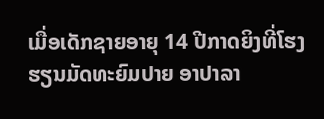ເມື່ອເດັກຊາຍອາຍຸ 14 ປີກາດຍິງທີ່ໂຮງຮຽນມັດທະຍົມປາຍ ອາປາລາ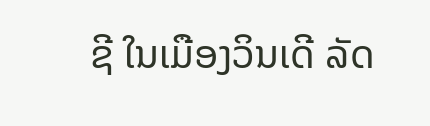ຊີ ໃນເມືອງວິນເດີ ລັດ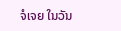ຈໍເຈຍ ໃນວັນ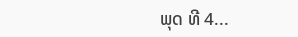ພຸດ ທີ 4...